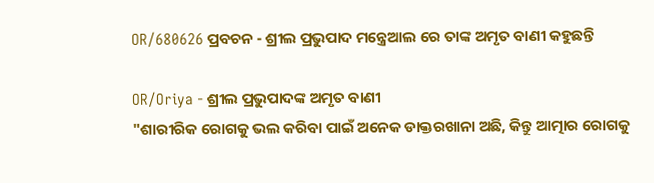OR/680626 ପ୍ରବଚନ - ଶ୍ରୀଲ ପ୍ରଭୁପାଦ ମନ୍ତ୍ରେଆଲ ରେ ତାଙ୍କ ଅମୃତ ବାଣୀ କହୁଛନ୍ତି

OR/Oriya - ଶ୍ରୀଲ ପ୍ରଭୁପାଦଙ୍କ ଅମୃତ ବାଣୀ
"ଶାରୀରିକ ରୋଗକୁ ଭଲ କରିବା ପାଇଁ ଅନେକ ଡାକ୍ତରଖାନା ଅଛି, କିନ୍ତୁ ଆତ୍ମାର ରୋଗକୁ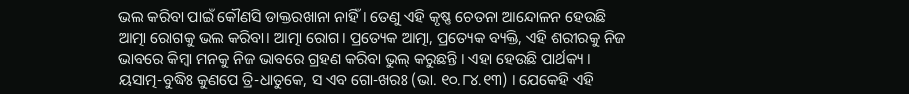ଭଲ କରିବା ପାଇଁ କୌଣସି ଡାକ୍ତରଖାନା ନାହିଁ। ତେଣୁ ଏହି କୃଷ୍ଣ ଚେତନା ଆନ୍ଦୋଳନ ହେଉଛି ଆତ୍ମା ରୋଗକୁ ଭଲ କରିବା। ଆତ୍ମା ରୋଗ। ପ୍ରତ୍ୟେକ ଆତ୍ମା, ପ୍ରତ୍ୟେକ ବ୍ୟକ୍ତି, ଏହି ଶରୀରକୁ ନିଜ ଭାବରେ କିମ୍ବା ମନକୁ ନିଜ ଭାବରେ ଗ୍ରହଣ କରିବା ଭୁଲ୍ କରୁଛନ୍ତି । ଏହା ହେଉଛି ପାର୍ଥକ୍ୟ । ୟସାତ୍ମ-ବୁଦ୍ଧିଃ କୁଣପେ ତ୍ରି-ଧାତୁକେ, ସ ଏବ ଗୋ-ଖରଃ (ଭା. ୧୦.୮୪.୧୩) । ଯେକେହି ଏହି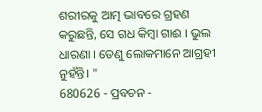ଶରୀରକୁ ଆତ୍ମ ଭାବରେ ଗ୍ରହଣ କରୁଛନ୍ତି, ସେ ଗଧ କିମ୍ବା ଗାଈ । ଭୁଲ ଧାରଣା । ତେଣୁ ଲୋକମାନେ ଆଗ୍ରହୀ ନୁହଁନ୍ତି। "
680626 - ପ୍ରବଚନ -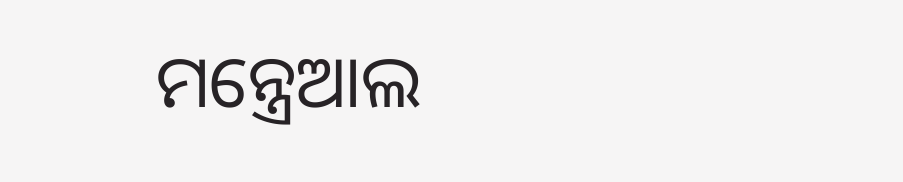ମନ୍ତ୍ରେଆଲ